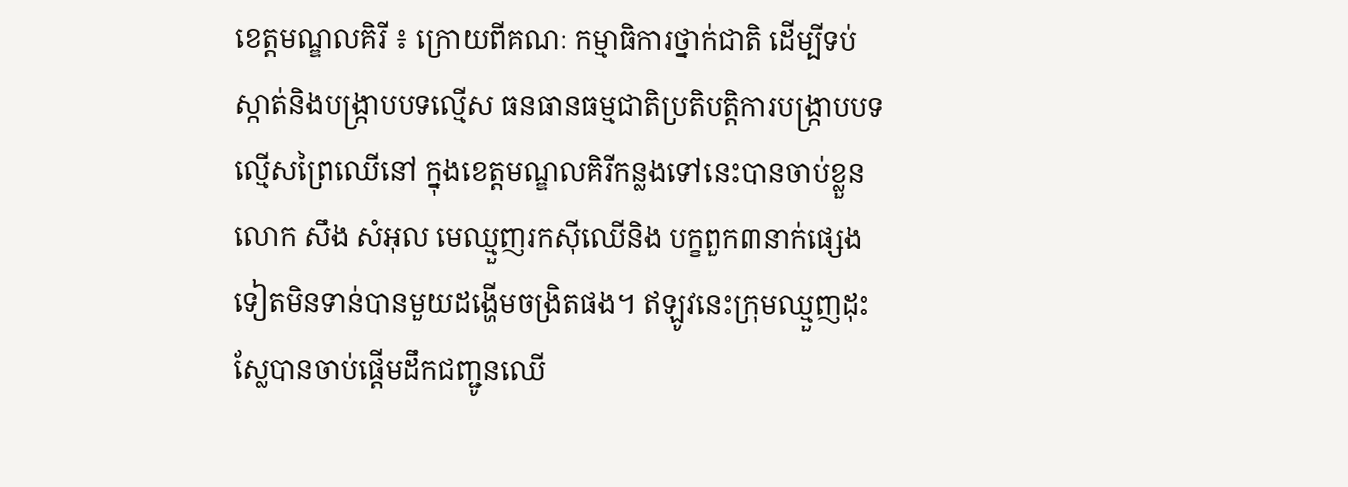ខេត្តមណ្ឌលគិរី ៖ ក្រោយពីគណៈ កម្មាធិការថ្នាក់ជាតិ ដើម្បីទប់ស្កាត់និងបង្ក្រាបបទល្មើស ធនធានធម្មជាតិប្រតិបត្តិការបង្ក្រាបបទល្មើសព្រៃឈើនៅ ក្នុងខេត្តមណ្ឌលគិរីកន្លងទៅនេះបានចាប់ខ្លួន លោក សឹង សំអុល មេឈ្មួញរកស៊ីឈើនិង បក្ខពួក៣នាក់ផ្សេងទៀតមិនទាន់បានមួយដង្ហើមចង្រិតផង។ ឥឡូវនេះក្រុមឈ្មួញដុះស្លែបានចាប់ផ្តើមដឹកជញ្ជូនឈើ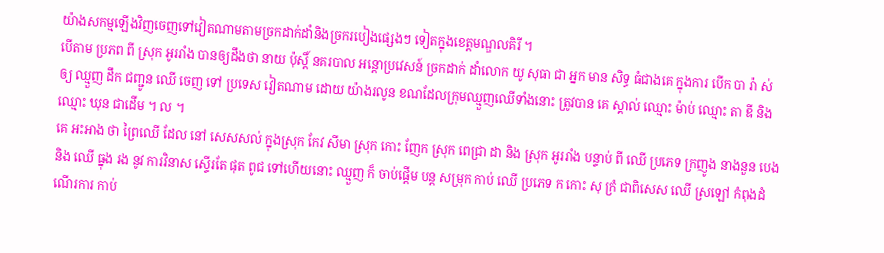យ៉ាងសកម្មឡើងវិញចេញទៅវៀតណាមតាមច្រកដាក់ដាំនិងច្រករបៀងផ្សេងៗ ទៀតក្នុងខេត្តមណ្ឌលគិរី ។
បើតាម ប្រភព ពី ស្រុក អូររាំង បានឲ្យដឹងថា នាយ ប៉ុស្តិ៍ នគរបាល អន្តោប្រវេសន៍ ច្រកដាក់ ដាំលោក យូ សុធា ជា អ្នក មាន សិទ្ធ ធំជាងគេ ក្នុងការ បើក បា រ៉ា ស់ ឲ្យ ឈ្មួញ ដឹក ជញ្ជូន ឈើ ចេញ ទៅ ប្រទេស វៀតណាម ដោយ យ៉ាងរលូន ខណដែលក្រុមឈ្មួញឈើទាំងនោះ ត្រូវបាន គេ ស្គាល់ ឈ្មោះ ម៉ាប់ ឈ្មោះ តា ឌី និង ឈ្មោះ ឃុន ជាដើម ។ ល ។
គេ អះអាង ថា ព្រៃឈើ ដែល នៅ សេសសល់ ក្នុងស្រុក កែវ សីមា ស្រុក កោះ ញែក ស្រុក ពេជ្រា ដា និង ស្រុក អូររាំង បន្ទាប់ ពី ឈើ ប្រភេទ ក្រញូង នាងនួន បេង និង ឈើ ធ្នុង រង នូវ ការវិនាស ស្ទើរតែ ផុត ពូជ ទៅហើយនោះ ឈ្មួញ ក៏ ចាប់ផ្ដើម បន្ត សម្រុក កាប់ ឈើ ប្រភេទ ក កោះ សុ ក្រំ ជាពិសេស ឈើ ស្រឡៅ កំពុងដំណើរការ កាប់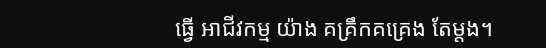ធ្វើ អាជីវកម្ម យ៉ាង គគ្រឹកគគ្រេង តែម្តង។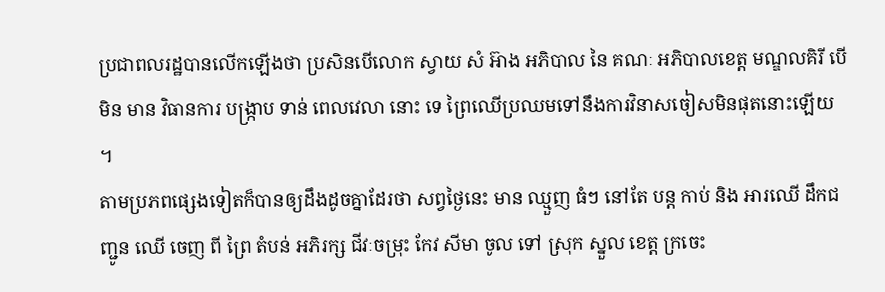ប្រជាពលរដ្ឋបានលើកឡើងថា ប្រសិនបើលោក ស្វាយ សំ អ៊ាង អភិបាល នៃ គណៈ អភិបាលខេត្ត មណ្ឌលគិរី បើ មិន មាន វិធានការ បង្ក្រាប ទាន់ ពេលវេលា នោះ ទេ ព្រៃឈើប្រឈមទៅនឹងការវិនាសចៀសមិនផុតនោះឡើយ ។
តាមប្រភពផ្សេងទៀតក៏បានឲ្យដឹងដូចគ្នាដែរថា សព្វថ្ងៃនេះ មាន ឈ្មួញ ធំៗ នៅតែ បន្ត កាប់ និង អារឈើ ដឹកជញ្ជូន ឈើ ចេញ ពី ព្រៃ តំបន់ អភិរក្ស ជីវៈចម្រុះ កែវ សីមា ចូល ទៅ ស្រុក ស្នួល ខេត្ត ក្រចេះ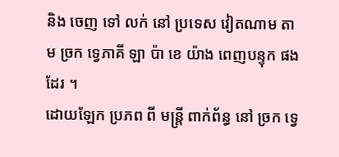និង ចេញ ទៅ លក់ នៅ ប្រទេស វៀតណាម តាម ច្រក ទ្វេភាគី ឡា ប៉ា ខេ យ៉ាង ពេញបន្ទុក ផងដែរ ។
ដោយឡែក ប្រភព ពី មន្ត្រី ពាក់ព័ន្ធ នៅ ច្រក ទ្វេ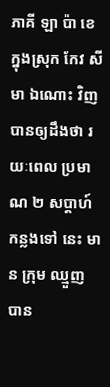ភាគី ឡា ប៉ា ខេ ក្នុងស្រុក កែវ សីមា ឯណោះ វិញ បានឲ្យដឹងថា រយៈពេល ប្រមាណ ២ សប្តាហ៍ កន្លងទៅ នេះ មាន ក្រុម ឈ្មួញ បាន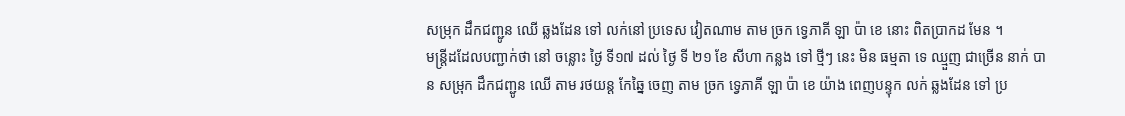សម្រុក ដឹកជញ្ជូន ឈើ ឆ្លងដែន ទៅ លក់នៅ ប្រទេស វៀតណាម តាម ច្រក ទ្វេភាគី ឡា ប៉ា ខេ នោះ ពិតប្រាកដ មែន ។
មន្ត្រីដដែលបញ្ជាក់ថា នៅ ចន្លោះ ថ្ងៃ ទី១៧ ដល់ ថ្ងៃ ទី ២១ ខែ សីហា កន្លង ទៅ ថ្មីៗ នេះ មិន ធម្មតា ទេ ឈ្មួញ ជាច្រើន នាក់ បាន សម្រុក ដឹកជញ្ជូន ឈើ តាម រថយន្ត កែឆ្នៃ ចេញ តាម ច្រក ទ្វេភាគី ឡា ប៉ា ខេ យ៉ាង ពេញបន្ទុក លក់ ឆ្លងដែន ទៅ ប្រ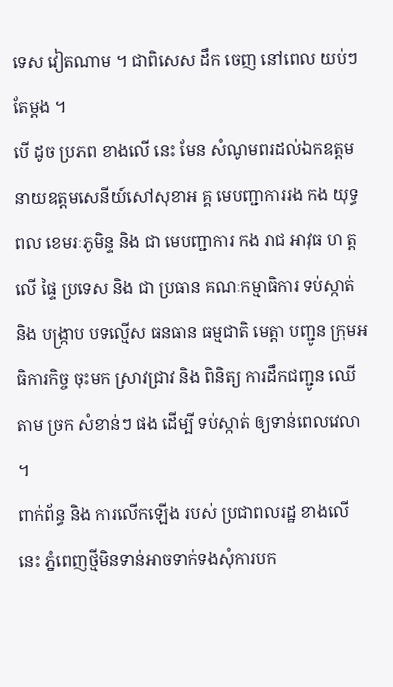ទេស វៀតណាម ។ ជាពិសេស ដឹក ចេញ នៅពេល យប់ៗ តែម្ដង ។
បើ ដូច ប្រភព ខាងលើ នេះ មែន សំណូមពរដល់ឯកឧត្តមនាយឧត្តមសេនីយ៍សៅសុខាអ គ្គ មេបញ្ជាការរង កង យុទ្ធ ពល ខេមរៈភូមិន្ទ និង ជា មេបញ្ជាការ កង រាជ អាវុធ ហ ត្ត លើ ផ្ទៃ ប្រទេស និង ជា ប្រធាន គណៈកម្មាធិការ ទប់ស្កាត់ និង បង្ក្រាប បទល្មើស ធនធាន ធម្មជាតិ មេត្តា បញ្ជូន ក្រុមអធិការកិច្ច ចុះមក ស្រាវជ្រាវ និង ពិនិត្យ ការដឹកជញ្ជូន ឈើ តាម ច្រក សំខាន់ៗ ផង ដើម្បី ទប់ស្កាត់ ឲ្យទាន់ពេលវេលា ។
ពាក់ព័ន្ធ និង ការលើកឡើង របស់ ប្រជាពលរដ្ឋ ខាងលើ នេះ ភ្នំពេញថ្មីមិនទាន់អាចទាក់ទងសុំការបក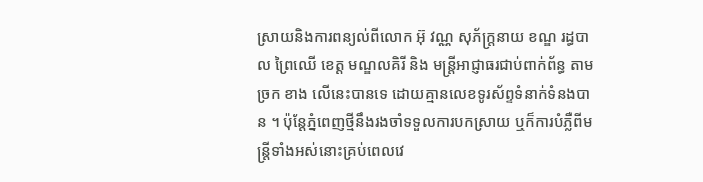ស្រាយនិងការពន្យល់ពីលោក អ៊ុ វណ្ណ សុភ័ក្ត្រនាយ ខណ្ឌ រដ្ធបាល ព្រៃឈើ ខេត្ត មណ្ឌលគិរី និង មន្ត្រីអាជ្ញាធរជាប់ពាក់ព័ន្ធ តាម ច្រក ខាង លើនេះបានទេ ដោយគ្មានលេខទូរស័ព្ទទំនាក់ទំនងបាន ។ ប៉ុន្តែភ្នំពេញថ្មីនឹងរងចាំទទួលការបកស្រាយ ឬក៏ការបំភ្លឺពីមន្ត្រីទាំងអស់នោះគ្រប់ពេលវេ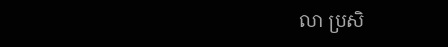លា ប្រសិ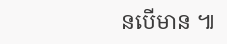នបើមាន ៕